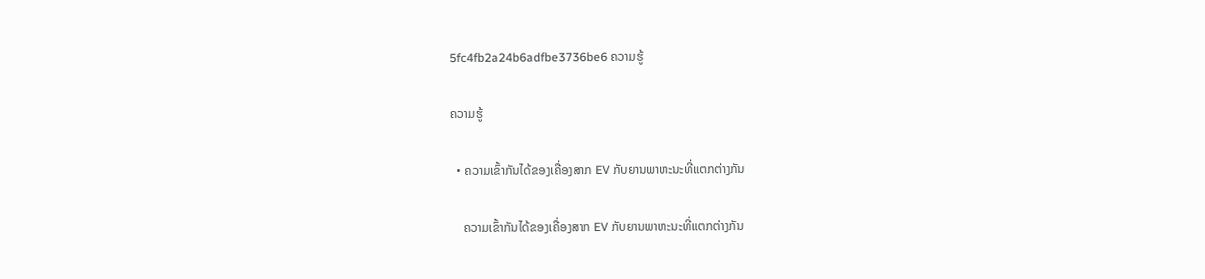5fc4fb2a24b6adfbe3736be6 ຄວາມຮູ້

ຄວາມຮູ້

  • ຄວາມເຂົ້າກັນໄດ້ຂອງເຄື່ອງສາກ EV ກັບຍານພາຫະນະທີ່ແຕກຕ່າງກັນ

    ຄວາມເຂົ້າກັນໄດ້ຂອງເຄື່ອງສາກ EV ກັບຍານພາຫະນະທີ່ແຕກຕ່າງກັນ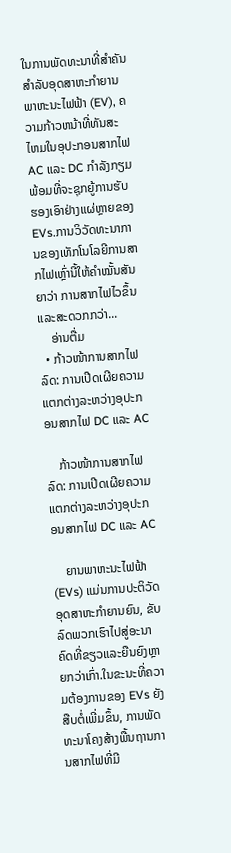ໃນການພັດທະນາທີ່ສໍາຄັນສໍາລັບອຸດສາຫະກໍາຍານພາຫະນະໄຟຟ້າ (EV), ຄວາມກ້າວຫນ້າທີ່ທັນສະໄຫມໃນອຸປະກອນສາກໄຟ AC ແລະ DC ກໍາລັງກຽມພ້ອມທີ່ຈະຊຸກຍູ້ການຮັບຮອງເອົາຢ່າງແຜ່ຫຼາຍຂອງ EVs.ການວິວັດທະນາການຂອງເທັກໂນໂລຍີການສາກໄຟເຫຼົ່ານີ້ໃຫ້ຄຳໝັ້ນສັນຍາວ່າ ການສາກໄຟໄວຂຶ້ນ ແລະສະດວກກວ່າ...
    ອ່ານຕື່ມ
  • ກ້າວໜ້າການສາກໄຟລົດ: ການເປີດເຜີຍຄວາມແຕກຕ່າງລະຫວ່າງອຸປະກອນສາກໄຟ DC ແລະ AC

    ກ້າວໜ້າການສາກໄຟລົດ: ການເປີດເຜີຍຄວາມແຕກຕ່າງລະຫວ່າງອຸປະກອນສາກໄຟ DC ແລະ AC

    ຍານພາຫະນະໄຟຟ້າ (EVs) ແມ່ນການປະຕິວັດອຸດສາຫະກໍາຍານຍົນ, ຂັບລົດພວກເຮົາໄປສູ່ອະນາຄົດທີ່ຂຽວແລະຍືນຍົງຫຼາຍກວ່າເກົ່າ.ໃນຂະນະທີ່ຄວາມຕ້ອງການຂອງ EVs ຍັງສືບຕໍ່ເພີ່ມຂຶ້ນ, ການພັດທະນາໂຄງສ້າງພື້ນຖານການສາກໄຟທີ່ມີ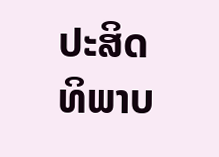ປະສິດທິພາບ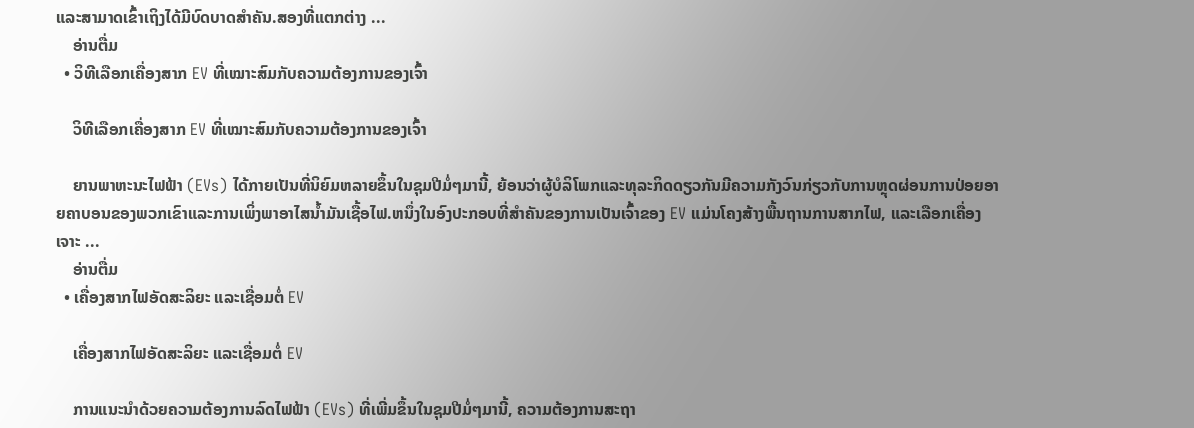ແລະສາມາດເຂົ້າເຖິງໄດ້ມີບົດບາດສໍາຄັນ.ສອງທີ່ແຕກຕ່າງ ...
    ອ່ານຕື່ມ
  • ວິທີເລືອກເຄື່ອງສາກ EV ທີ່ເໝາະສົມກັບຄວາມຕ້ອງການຂອງເຈົ້າ

    ວິທີເລືອກເຄື່ອງສາກ EV ທີ່ເໝາະສົມກັບຄວາມຕ້ອງການຂອງເຈົ້າ

    ຍານພາຫະນະໄຟຟ້າ (EVs) ໄດ້ກາຍເປັນທີ່ນິຍົມຫລາຍຂຶ້ນໃນຊຸມປີມໍ່ໆມານີ້, ຍ້ອນວ່າຜູ້ບໍລິໂພກແລະທຸລະກິດດຽວກັນມີຄວາມກັງວົນກ່ຽວກັບການຫຼຸດຜ່ອນການປ່ອຍອາຍຄາບອນຂອງພວກເຂົາແລະການເພິ່ງພາອາໄສນໍ້າມັນເຊື້ອໄຟ.ຫນຶ່ງໃນອົງປະກອບທີ່ສໍາຄັນຂອງການເປັນເຈົ້າຂອງ EV ແມ່ນໂຄງສ້າງພື້ນຖານການສາກໄຟ, ແລະເລືອກເຄື່ອງເຈາະ ...
    ອ່ານຕື່ມ
  • ເຄື່ອງສາກໄຟອັດສະລິຍະ ແລະເຊື່ອມຕໍ່ EV

    ເຄື່ອງສາກໄຟອັດສະລິຍະ ແລະເຊື່ອມຕໍ່ EV

    ການແນະນຳດ້ວຍຄວາມຕ້ອງການລົດໄຟຟ້າ (EVs) ທີ່ເພີ່ມຂຶ້ນໃນຊຸມປີມໍ່ໆມານີ້, ຄວາມຕ້ອງການສະຖາ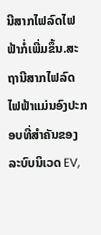ນີສາກໄຟລົດໄຟຟ້າກໍ່ເພີ່ມຂຶ້ນ.ສະຖານີສາກໄຟລົດໄຟຟ້າແມ່ນອົງປະກອບທີ່ສໍາຄັນຂອງລະບົບນິເວດ EV,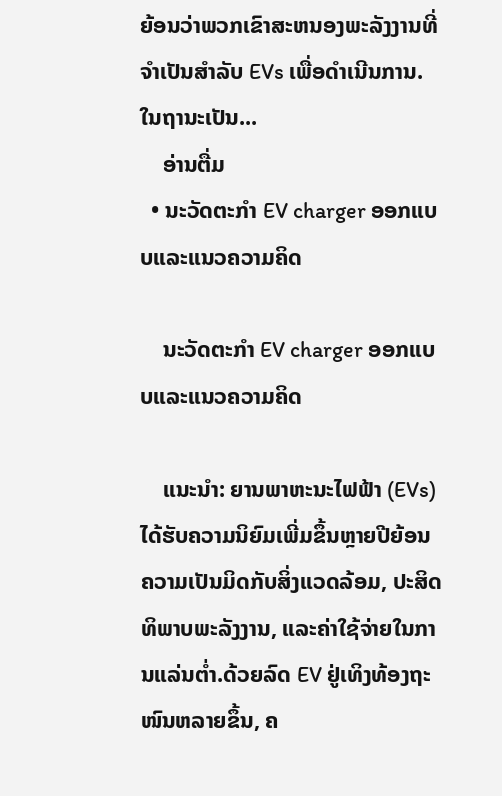ຍ້ອນວ່າພວກເຂົາສະຫນອງພະລັງງານທີ່ຈໍາເປັນສໍາລັບ EVs ເພື່ອດໍາເນີນການ.ໃນຖານະເປັນ...
    ອ່ານຕື່ມ
  • ນະວັດຕະກໍາ EV charger ອອກແບບແລະແນວຄວາມຄິດ

    ນະວັດຕະກໍາ EV charger ອອກແບບແລະແນວຄວາມຄິດ

    ແນະນໍາ: ຍານພາຫະນະໄຟຟ້າ (EVs) ໄດ້ຮັບຄວາມນິຍົມເພີ່ມຂຶ້ນຫຼາຍປີຍ້ອນຄວາມເປັນມິດກັບສິ່ງແວດລ້ອມ, ປະສິດທິພາບພະລັງງານ, ແລະຄ່າໃຊ້ຈ່າຍໃນການແລ່ນຕ່ຳ.ດ້ວຍລົດ EV ຢູ່ເທິງທ້ອງຖະໜົນຫລາຍຂຶ້ນ, ຄ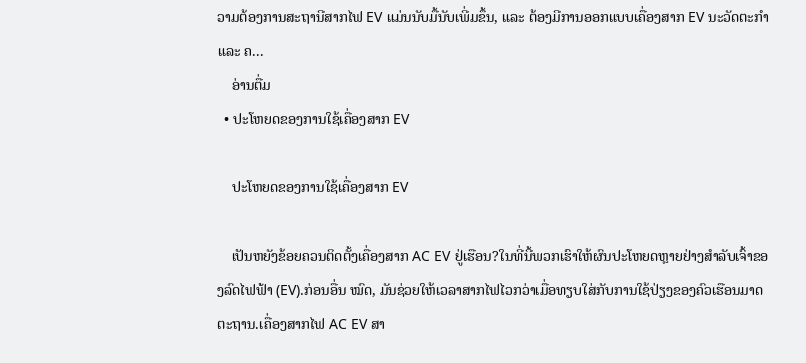ວາມຕ້ອງການສະຖານີສາກໄຟ EV ແມ່ນນັບມື້ນັບເພີ່ມຂຶ້ນ, ແລະ ຕ້ອງມີການອອກແບບເຄື່ອງສາກ EV ນະວັດຕະກຳ ແລະ ຄ...
    ອ່ານຕື່ມ
  • ປະໂຫຍດຂອງການໃຊ້ເຄື່ອງສາກ EV

    ປະໂຫຍດຂອງການໃຊ້ເຄື່ອງສາກ EV

    ເປັນຫຍັງຂ້ອຍຄວນຕິດຕັ້ງເຄື່ອງສາກ AC EV ຢູ່ເຮືອນ?ໃນທີ່ນີ້ພວກເຮົາໃຫ້ຜົນປະໂຫຍດຫຼາຍຢ່າງສໍາລັບເຈົ້າຂອງລົດໄຟຟ້າ (EV).ກ່ອນອື່ນ ໝົດ, ມັນຊ່ວຍໃຫ້ເວລາສາກໄຟໄວກວ່າເມື່ອທຽບໃສ່ກັບການໃຊ້ປ່ຽງຂອງຄົວເຮືອນມາດຕະຖານ.ເຄື່ອງສາກໄຟ AC EV ສາ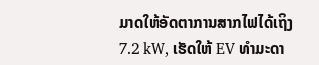ມາດໃຫ້ອັດຕາການສາກໄຟໄດ້ເຖິງ 7.2 kW, ເຮັດໃຫ້ EV ທຳມະດາ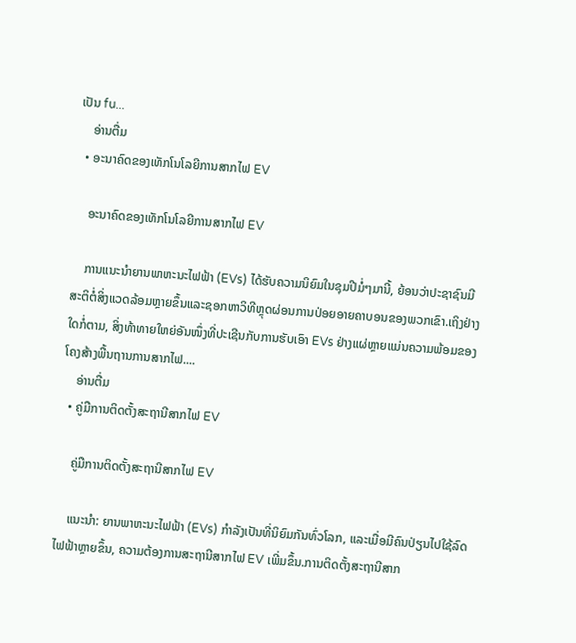ເປັນ fu...
    ອ່ານຕື່ມ
  • ອະນາຄົດຂອງເທັກໂນໂລຍີການສາກໄຟ EV

    ອະນາຄົດຂອງເທັກໂນໂລຍີການສາກໄຟ EV

    ການແນະນໍາຍານພາຫະນະໄຟຟ້າ (EVs) ໄດ້ຮັບຄວາມນິຍົມໃນຊຸມປີມໍ່ໆມານີ້, ຍ້ອນວ່າປະຊາຊົນມີສະຕິຕໍ່ສິ່ງແວດລ້ອມຫຼາຍຂຶ້ນແລະຊອກຫາວິທີຫຼຸດຜ່ອນການປ່ອຍອາຍຄາບອນຂອງພວກເຂົາ.ເຖິງຢ່າງໃດກໍ່ຕາມ, ສິ່ງທ້າທາຍໃຫຍ່ອັນໜຶ່ງທີ່ປະເຊີນກັບການຮັບເອົາ EVs ຢ່າງແຜ່ຫຼາຍແມ່ນຄວາມພ້ອມຂອງໂຄງສ້າງພື້ນຖານການສາກໄຟ....
    ອ່ານຕື່ມ
  • ຄູ່ມືການຕິດຕັ້ງສະຖານີສາກໄຟ EV

    ຄູ່ມືການຕິດຕັ້ງສະຖານີສາກໄຟ EV

    ແນະນຳ: ຍານພາຫະນະໄຟຟ້າ (EVs) ກໍາລັງເປັນທີ່ນິຍົມກັນທົ່ວໂລກ, ແລະເມື່ອມີຄົນປ່ຽນໄປໃຊ້ລົດໄຟຟ້າຫຼາຍຂຶ້ນ, ຄວາມຕ້ອງການສະຖານີສາກໄຟ EV ເພີ່ມຂຶ້ນ.ການຕິດຕັ້ງສະຖານີສາກ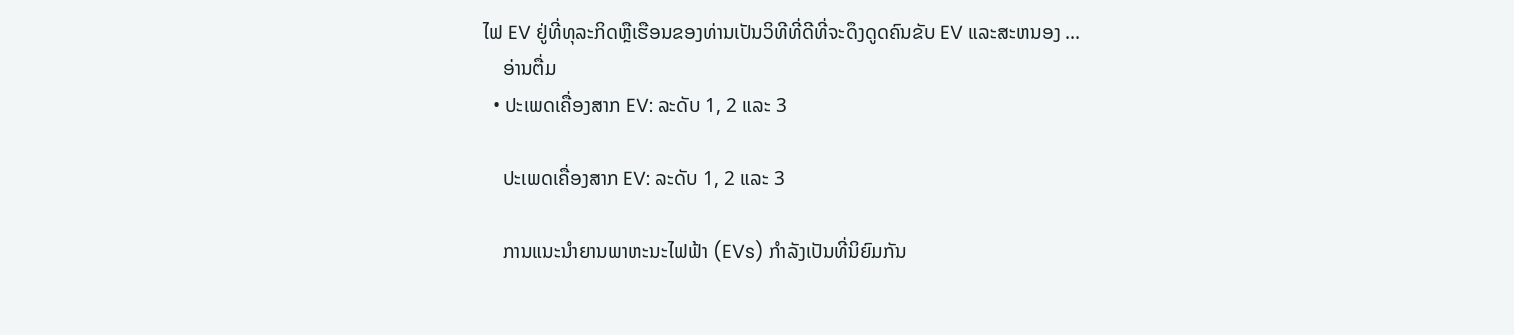ໄຟ EV ຢູ່ທີ່ທຸລະກິດຫຼືເຮືອນຂອງທ່ານເປັນວິທີທີ່ດີທີ່ຈະດຶງດູດຄົນຂັບ EV ແລະສະຫນອງ ...
    ອ່ານຕື່ມ
  • ປະເພດເຄື່ອງສາກ EV: ລະດັບ 1, 2 ແລະ 3

    ປະເພດເຄື່ອງສາກ EV: ລະດັບ 1, 2 ແລະ 3

    ການແນະນຳຍານພາຫະນະໄຟຟ້າ (EVs) ກໍາລັງເປັນທີ່ນິຍົມກັນ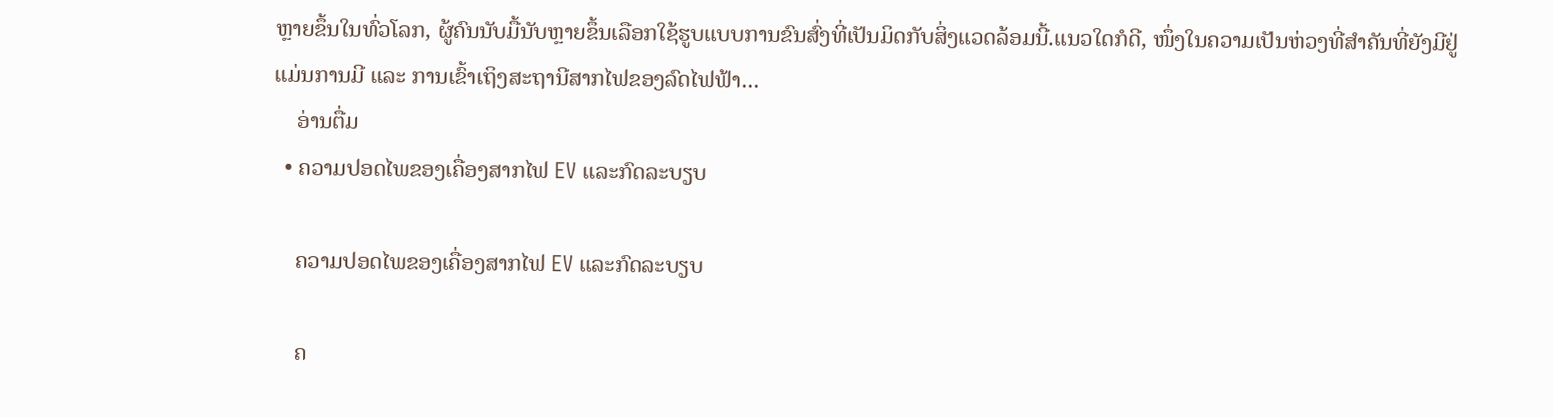ຫຼາຍຂຶ້ນໃນທົ່ວໂລກ, ຜູ້ຄົນນັບມື້ນັບຫຼາຍຂຶ້ນເລືອກໃຊ້ຮູບແບບການຂົນສົ່ງທີ່ເປັນມິດກັບສິ່ງແວດລ້ອມນີ້.ແນວໃດກໍດີ, ໜຶ່ງໃນຄວາມເປັນຫ່ວງທີ່ສຳຄັນທີ່ຍັງມີຢູ່ແມ່ນການມີ ແລະ ການເຂົ້າເຖິງສະຖານີສາກໄຟຂອງລົດໄຟຟ້າ...
    ອ່ານຕື່ມ
  • ຄວາມປອດໄພຂອງເຄື່ອງສາກໄຟ EV ແລະກົດລະບຽບ

    ຄວາມປອດໄພຂອງເຄື່ອງສາກໄຟ EV ແລະກົດລະບຽບ

    ຄ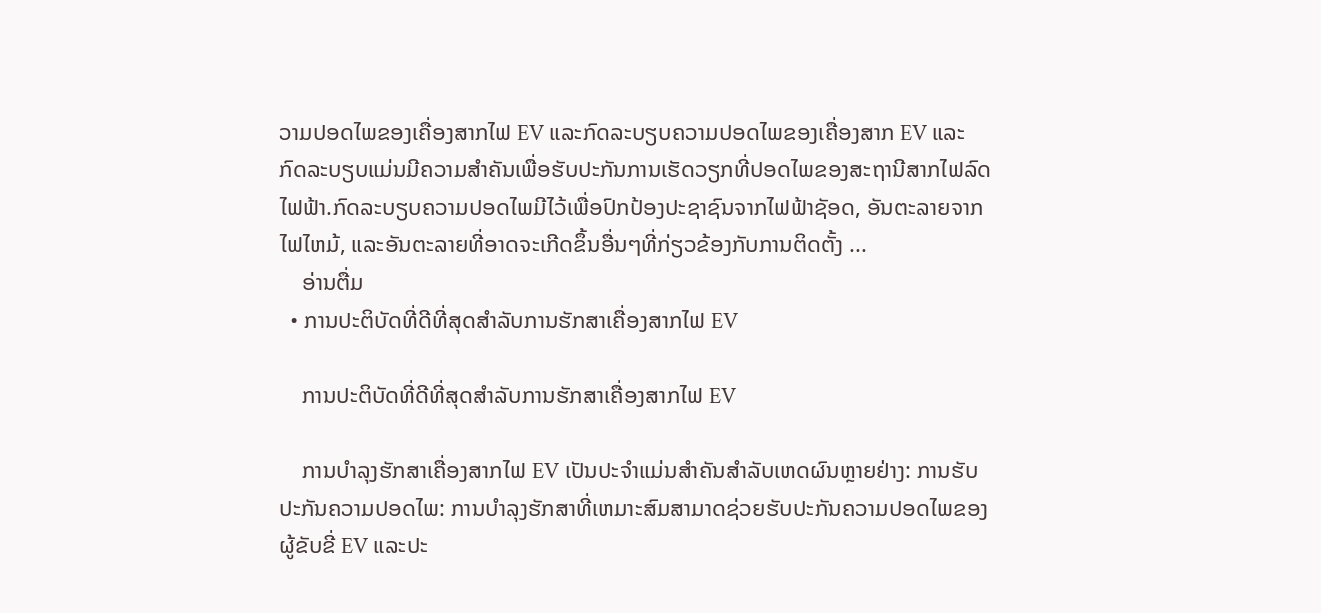ວາມປອດໄພຂອງເຄື່ອງສາກໄຟ EV ແລະກົດລະບຽບຄວາມປອດໄພຂອງເຄື່ອງສາກ EV ແລະກົດລະບຽບແມ່ນມີຄວາມສໍາຄັນເພື່ອຮັບປະກັນການເຮັດວຽກທີ່ປອດໄພຂອງສະຖານີສາກໄຟລົດໄຟຟ້າ.ກົດລະບຽບຄວາມປອດໄພມີໄວ້ເພື່ອປົກປ້ອງປະຊາຊົນຈາກໄຟຟ້າຊັອດ, ອັນຕະລາຍຈາກໄຟໄຫມ້, ແລະອັນຕະລາຍທີ່ອາດຈະເກີດຂຶ້ນອື່ນໆທີ່ກ່ຽວຂ້ອງກັບການຕິດຕັ້ງ ...
    ອ່ານຕື່ມ
  • ການປະຕິບັດທີ່ດີທີ່ສຸດສໍາລັບການຮັກສາເຄື່ອງສາກໄຟ EV

    ການປະຕິບັດທີ່ດີທີ່ສຸດສໍາລັບການຮັກສາເຄື່ອງສາກໄຟ EV

    ການບໍາລຸງຮັກສາເຄື່ອງສາກໄຟ EV ເປັນປະຈໍາແມ່ນສໍາຄັນສໍາລັບເຫດຜົນຫຼາຍຢ່າງ: ການຮັບປະກັນຄວາມປອດໄພ: ການບໍາລຸງຮັກສາທີ່ເຫມາະສົມສາມາດຊ່ວຍຮັບປະກັນຄວາມປອດໄພຂອງຜູ້ຂັບຂີ່ EV ແລະປະ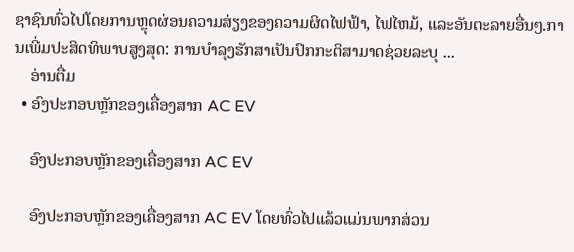ຊາຊົນທົ່ວໄປໂດຍການຫຼຸດຜ່ອນຄວາມສ່ຽງຂອງຄວາມຜິດໄຟຟ້າ, ໄຟໄຫມ້, ແລະອັນຕະລາຍອື່ນໆ.ການເພີ່ມປະສິດທິພາບສູງສຸດ: ການບໍາລຸງຮັກສາເປັນປົກກະຕິສາມາດຊ່ວຍລະບຸ ...
    ອ່ານຕື່ມ
  • ອົງປະກອບຫຼັກຂອງເຄື່ອງສາກ AC EV

    ອົງປະກອບຫຼັກຂອງເຄື່ອງສາກ AC EV

    ອົງປະກອບຫຼັກຂອງເຄື່ອງສາກ AC EV ໂດຍທົ່ວໄປແລ້ວແມ່ນພາກສ່ວນ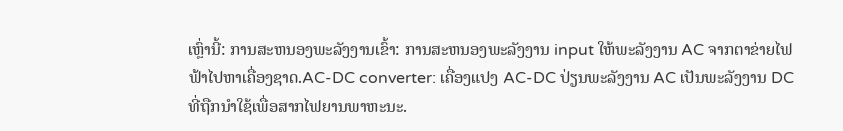ເຫຼົ່ານີ້: ການສະຫນອງພະລັງງານເຂົ້າ: ການສະຫນອງພະລັງງານ input ໃຫ້ພະລັງງານ AC ຈາກຕາຂ່າຍໄຟຟ້າໄປຫາເຄື່ອງຊາດ.AC-DC converter: ເຄື່ອງແປງ AC-DC ປ່ຽນພະລັງງານ AC ເປັນພະລັງງານ DC ທີ່ຖືກນໍາໃຊ້ເພື່ອສາກໄຟຍານພາຫະນະ.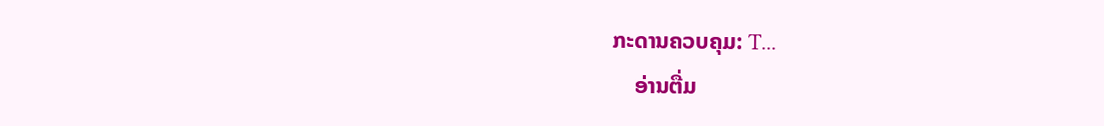ກະດານຄວບຄຸມ: T...
    ອ່ານຕື່ມ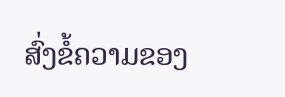ສົ່ງຂໍ້ຄວາມຂອງ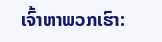ເຈົ້າຫາພວກເຮົາ: